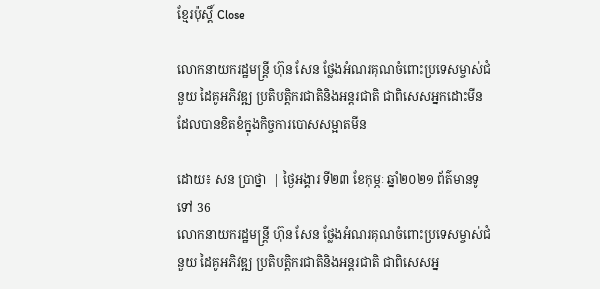ខ្មែរប៉ុស្ដិ៍ Close

លោកនាយករដ្ឋមន្រ្តី ហ៊ុន សែន ថ្លែងអំណរគុណចំពោះប្រទេសម្ចាស់ជំនួយ ដៃគូអភិវឌ្ឍ ប្រតិបត្តិករជាតិនិងអន្តរជាតិ ជាពិសេសអ្នកដោះមីន ដែលបានខិតខំក្នុងកិច្ចការបោសសម្អាតមីន

ដោយ៖ សន ប្រាថ្នា  | ថ្ងៃអង្គារ ទី២៣ ខែកុម្ភៈ ឆ្នាំ២០២១ ព័ត៌មានទូទៅ 36
លោកនាយករដ្ឋមន្រ្តី ហ៊ុន សែន ថ្លែងអំណរគុណចំពោះប្រទេសម្ចាស់ជំនួយ ដៃគូអភិវឌ្ឍ ប្រតិបត្តិករជាតិនិងអន្តរជាតិ ជាពិសេសអ្ន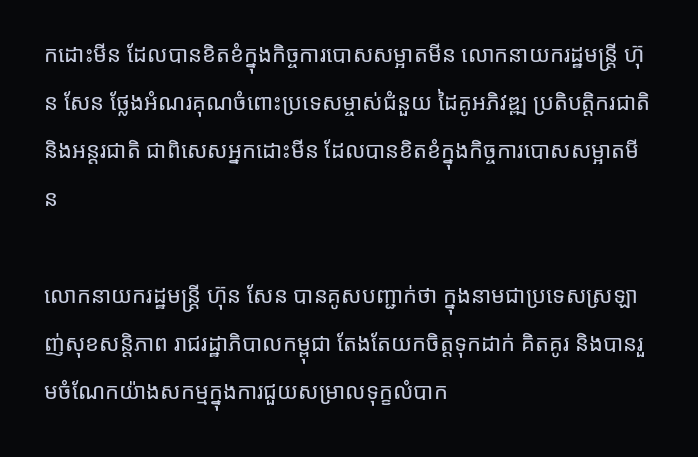កដោះមីន ដែលបានខិតខំក្នុងកិច្ចការបោសសម្អាតមីន លោកនាយករដ្ឋមន្រ្តី ហ៊ុន សែន ថ្លែងអំណរគុណចំពោះប្រទេសម្ចាស់ជំនួយ ដៃគូអភិវឌ្ឍ ប្រតិបត្តិករជាតិនិងអន្តរជាតិ ជាពិសេសអ្នកដោះមីន ដែលបានខិតខំក្នុងកិច្ចការបោសសម្អាតមីន

លោកនាយករដ្ឋមន្រ្តី ហ៊ុន សែន បានគូសបញ្ជាក់ថា ក្នុងនាមជាប្រទេសស្រឡាញ់សុខសន្តិភាព រាជរដ្ឋាភិបាលកម្ពុជា តែងតែយកចិត្តទុកដាក់ គិតគូរ និងបានរួមចំណែកយ៉ាងសកម្មក្នុងការជួយសម្រាលទុក្ខលំបាក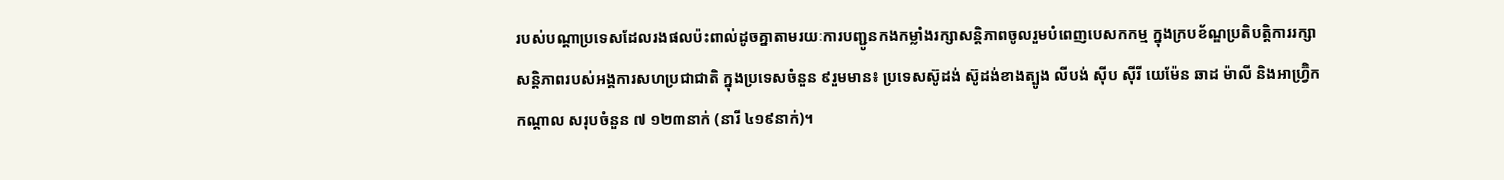របស់បណ្តាប្រទេសដែលរងផលប៉ះពាល់ដូចគ្នាតាមរយៈការបញ្ជូនកងកម្លាំងរក្សាសន្តិភាពចូលរួមបំពេញបេសកកម្ម ក្នុងក្របខ័ណ្ឌប្រតិបត្តិការរក្សាសន្តិភាពរបស់អង្គការសហប្រជាជាតិ ក្នុងប្រទេសចំនួន ៩រួមមាន៖ ប្រទេសស៊ូដង់ ស៊ូដង់ខាងត្បូង លីបង់ ស៊ីប ស៊ីរី យេម៉ែន ឆាដ ម៉ាលី និងអាហ្រ្វ៊ិកកណ្តាល សរុបចំនួន ៧ ១២៣នាក់ (នារី ៤១៩នាក់)។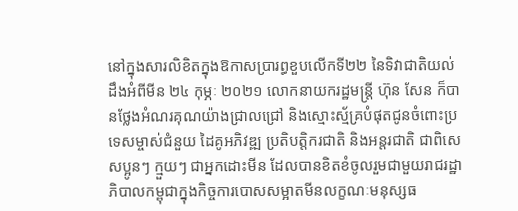នៅក្នុងសារលិខិតក្នុងឱកាសប្រារព្ធខួបលើកទី២២ នៃទិវាជាតិយល់ដឹងអំពីមីន ២៤ កុម្ភៈ ២០២១ លោកនាយករដ្ឋមន្រ្តី ហ៊ុន សែន ក៏បានថ្លែងអំណរគុណយ៉ាងជ្រាលជ្រៅ និងស្មោះស្ម័គ្របំផុតជូនចំពោះប្រទេសម្ចាស់ជំនួយ ដៃគូអភិវឌ្ឍ ប្រតិបត្តិករជាតិ និងអន្តរជាតិ ជាពិសេសប្អូនៗ ក្មួយៗ ជាអ្នកដោះមីន ដែលបានខិតខំចូលរួមជាមួយរាជរដ្ឋាភិបាលកម្ពុជាក្នុងកិច្ចការបោសសម្អាតមីនលក្ខណៈមនុស្សធ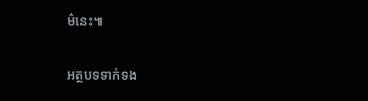ម៌នេះ៕

អត្ថបទទាក់ទង